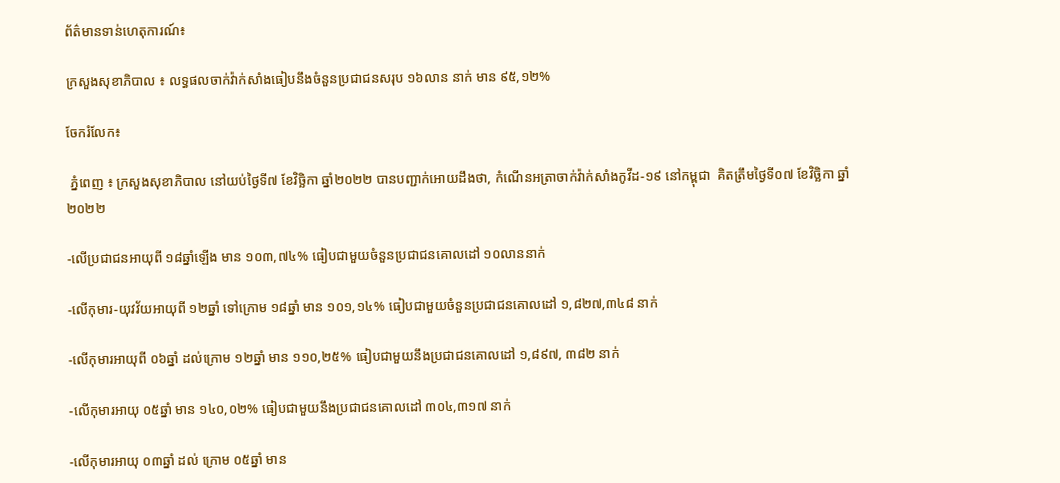ព័ត៌មានទាន់ហេតុការណ៍៖

ក្រសួងសុខាភិបាល ៖ លទ្ធផលចាក់វ៉ាក់សាំងធៀបនឹងចំនួនប្រជាជនសរុប ១៦លាន នាក់ មាន ៩៥,១២%

ចែករំលែក៖

 ភ្នំពេញ ៖ ក្រសួងសុខាភិបាល នៅយប់ថ្ងៃទី៧ ខែវិច្ឆិកា ឆ្នាំ២០២២ បានបញ្ជាក់អោយដឹងថា, កំណេីនអត្រាចាក់វ៉ាក់សាំងកូវីដ-១៩ នៅកម្ពុជា  គិតត្រឹមថ្ងៃទី០៧ ខែវិច្ឆិកា ឆ្នាំ២០២២

-លើប្រជាជនអាយុពី ១៨ឆ្នាំឡើង មាន ១០៣,៧៤% ធៀបជាមួយចំនួនប្រជាជនគោលដៅ ១០លាននាក់

-លើកុមារ-យុវវ័យអាយុពី ១២ឆ្នាំ ទៅក្រោម ១៨ឆ្នាំ មាន ១០១,១៤% ធៀបជាមួយចំនួនប្រជាជនគោលដៅ ១,៨២៧,៣៤៨ នាក់

-លើកុមារអាយុពី ០៦ឆ្នាំ ដល់ក្រោម ១២ឆ្នាំ មាន ១១០,២៥% ធៀបជាមួយនឹងប្រជាជនគោលដៅ ១,៨៩៧, ៣៨២ នាក់

-លើកុមារអាយុ ០៥ឆ្នាំ មាន ១៤០,០២% ធៀបជាមួយនឹងប្រជាជនគោលដៅ ៣០៤,៣១៧ នាក់

-លើកុមារអាយុ ០៣ឆ្នាំ ដល់ ក្រោម ០៥ឆ្នាំ មាន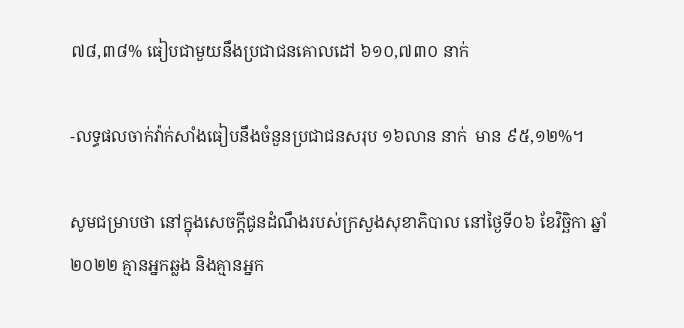៧៨,៣៨% ធៀបជាមួយនឹងប្រជាជនគោលដៅ ៦១០,៧៣០ នាក់

-លទ្ធផលចាក់វ៉ាក់សាំងធៀបនឹងចំនួនប្រជាជនសរុប ១៦លាន នាក់  មាន ៩៥,១២%។

សូមជម្រាបថា នៅក្នុងសេចក្ដីជូនដំណឹងរបស់ក្រសួងសុខាភិបាល នៅថ្ងៃទី០៦ ខែវិច្ឆិកា ឆ្នាំ២០២២ គ្មានអ្នកឆ្លង និងគ្មានអ្នក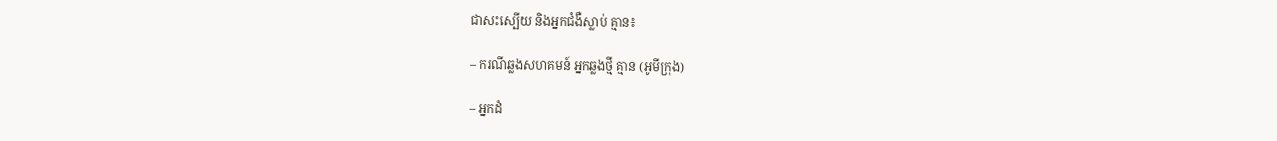ជាសះស្បើយ និងអ្នកជំងឺស្លាប់ គ្មាន៖

– ករណីឆ្លងសហគមន៍ អ្នកឆ្លងថ្មី គ្មាន (អូមីក្រុង)

– អ្នកដំ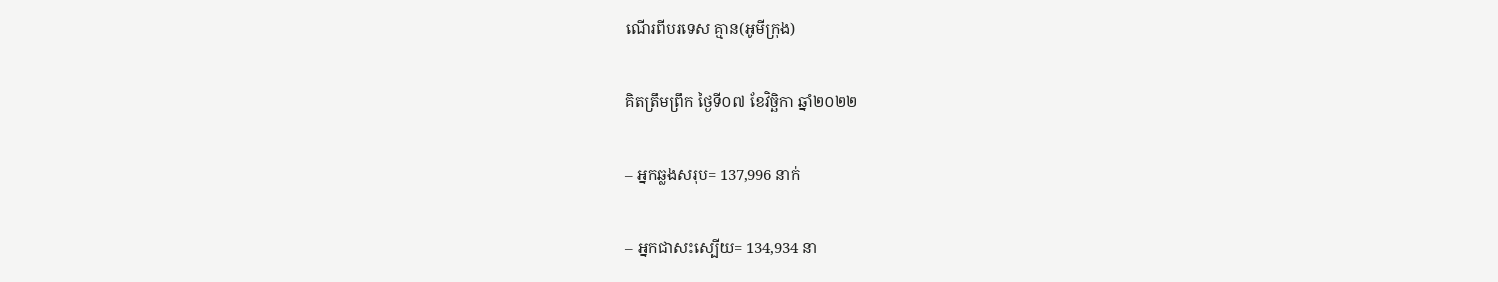ណើរពីបរទេស គ្មាន(អូមីក្រុង)

គិតត្រឹមព្រឹក ថ្ងៃទី០៧ ខែវិច្ឆិកា ឆ្នាំ២០២២

– អ្នកឆ្លងសរុប= 137,996 នាក់

– អ្នកជាសះស្បើយ= 134,934 នា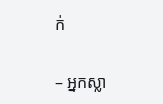ក់

– អ្នកស្លា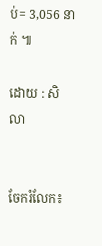ប់= 3,056 នាក់ ៕

ដោយ : សិលា


ចែករំលែក៖